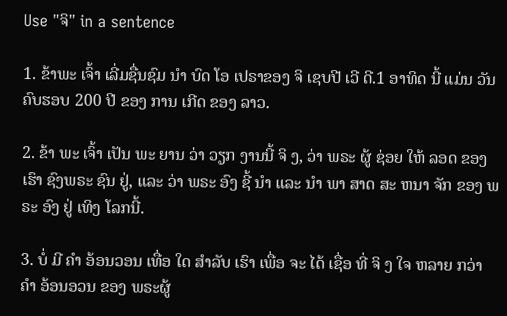Use "ຈິ" in a sentence

1. ຂ້າພະ ເຈົ້າ ເລີ່ມຊື່ນຊົມ ນໍາ ບົດ ໂອ ເປຣາຂອງ ຈິ ເຊບປີ ເວີ ດີ.1 ອາທິດ ນີ້ ແມ່ນ ວັນ ຄົບຮອບ 200 ປີ ຂອງ ການ ເກີດ ຂອງ ລາວ.

2. ຂ້າ ພະ ເຈົ້າ ເປັນ ພະ ຍານ ວ່າ ວຽກ ງານນີ້ ຈິ ງ, ວ່າ ພຣະ ຜູ້ ຊ່ອຍ ໃຫ້ ລອດ ຂອງ ເຮົາ ຊົງພຣະ ຊົນ ຢູ່, ແລະ ວ່າ ພຣະ ອົງ ຊີ້ ນໍາ ແລະ ນໍາ ພາ ສາດ ສະ ຫນາ ຈັກ ຂອງ ພຣະ ອົງ ຢູ່ ເທິງ ໂລກນີ້.

3. ບໍ່ ມີ ຄໍາ ອ້ອນວອນ ເທື່ອ ໃດ ສໍາລັບ ເຮົາ ເພື່ອ ຈະ ໄດ້ ເຊື່ອ ທີ່ ຈິ ງ ໃຈ ຫລາຍ ກວ່າ ຄໍາ ອ້ອນອວນ ຂອງ ພຣະຜູ້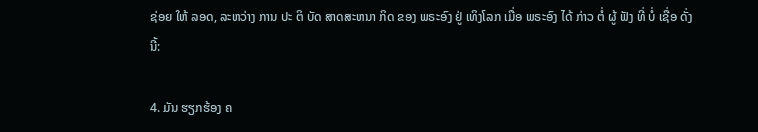ຊ່ອຍ ໃຫ້ ລອດ, ລະຫວ່າງ ການ ປະ ຕິ ບັດ ສາດສະຫນາ ກິດ ຂອງ ພຣະອົງ ຢູ່ ເທິງໂລກ ເມື່ອ ພຣະອົງ ໄດ້ ກ່າວ ຕໍ່ ຜູ້ ຟັງ ທີ່ ບໍ່ ເຊື່ອ ດັ່ງ ນີ້:

4. ມັນ ຮຽກຮ້ອງ ຄ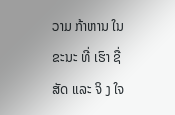ວາມ ກ້າຫານ ໃນ ຂະນະ ທີ່ ເຮົາ ຊື່ສັດ ແລະ ຈິ ງ ໃຈ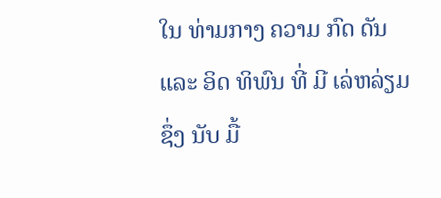ໃນ ທ່າມກາງ ຄວາມ ກົດ ດັນ ແລະ ອິດ ທິພົນ ທີ່ ມີ ເລ່ຫລ່ຽມ ຊຶ່ງ ນັບ ມື້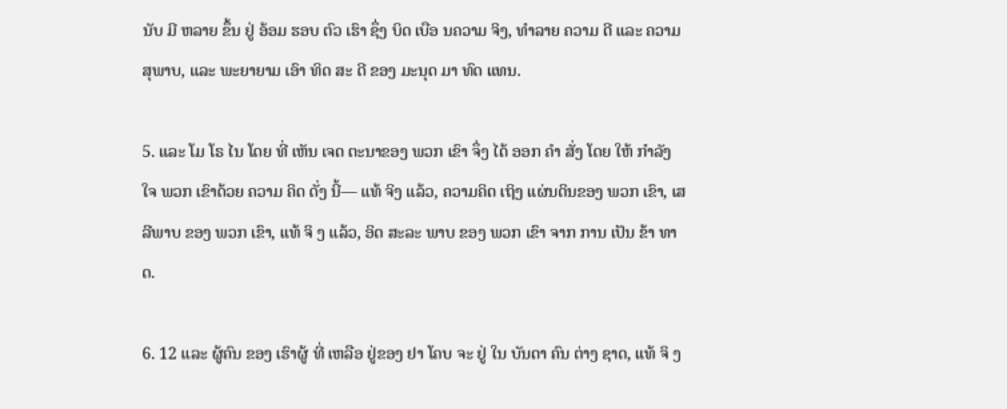ນັບ ມີ ຫລາຍ ຂຶ້ນ ຢູ່ ອ້ອມ ຮອບ ຕົວ ເຮົາ ຊຶ່ງ ບິດ ເບືອ ນຄວາມ ຈິງ, ທໍາລາຍ ຄວາມ ດີ ແລະ ຄວາມສຸພາບ, ແລະ ພະຍາຍາມ ເອົາ ທິດ ສະ ດີ ຂອງ ມະນຸດ ມາ ທົດ ແທນ.

5. ແລະ ໂມ ໂຣ ໄນ ໂດຍ ທີ່ ເຫັນ ເຈດ ຕະນາຂອງ ພວກ ເຂົາ ຈຶ່ງ ໄດ້ ອອກ ຄໍາ ສັ່ງ ໂດຍ ໃຫ້ ກໍາລັງ ໃຈ ພວກ ເຂົາດ້ວຍ ຄວາມ ຄິດ ດັ່ງ ນີ້— ແທ້ ຈິງ ແລ້ວ, ຄວາມຄິດ ເຖິງ ແຜ່ນດິນຂອງ ພວກ ເຂົາ, ເສລີພາບ ຂອງ ພວກ ເຂົາ, ແທ້ ຈິ ງ ແລ້ວ, ອິດ ສະລະ ພາບ ຂອງ ພວກ ເຂົາ ຈາກ ການ ເປັນ ຂ້າ ທາດ.

6. 12 ແລະ ຜູ້ຄົນ ຂອງ ເຮົາຜູ້ ທີ່ ເຫລືອ ຢູ່ຂອງ ຢາ ໂຄບ ຈະ ຢູ່ ໃນ ບັນດາ ຄົນ ຕ່າງ ຊາດ, ແທ້ ຈິ ງ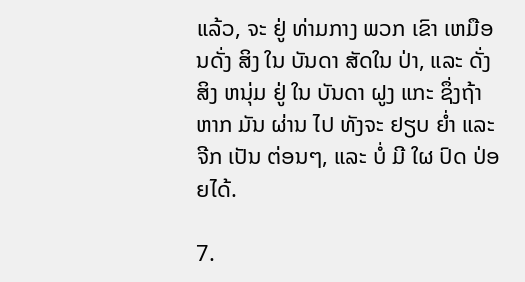ແລ້ວ, ຈະ ຢູ່ ທ່າມກາງ ພວກ ເຂົາ ເຫມືອນດັ່ງ ສິງ ໃນ ບັນດາ ສັດໃນ ປ່າ, ແລະ ດັ່ງສິງ ຫນຸ່ມ ຢູ່ ໃນ ບັນດາ ຝູງ ແກະ ຊຶ່ງຖ້າຫາກ ມັນ ຜ່ານ ໄປ ທັງຈະ ຢຽບ ຍ່ຳ ແລະ ຈີກ ເປັນ ຕ່ອນໆ, ແລະ ບໍ່ ມີ ໃຜ ປົດ ປ່ອຍໄດ້.

7.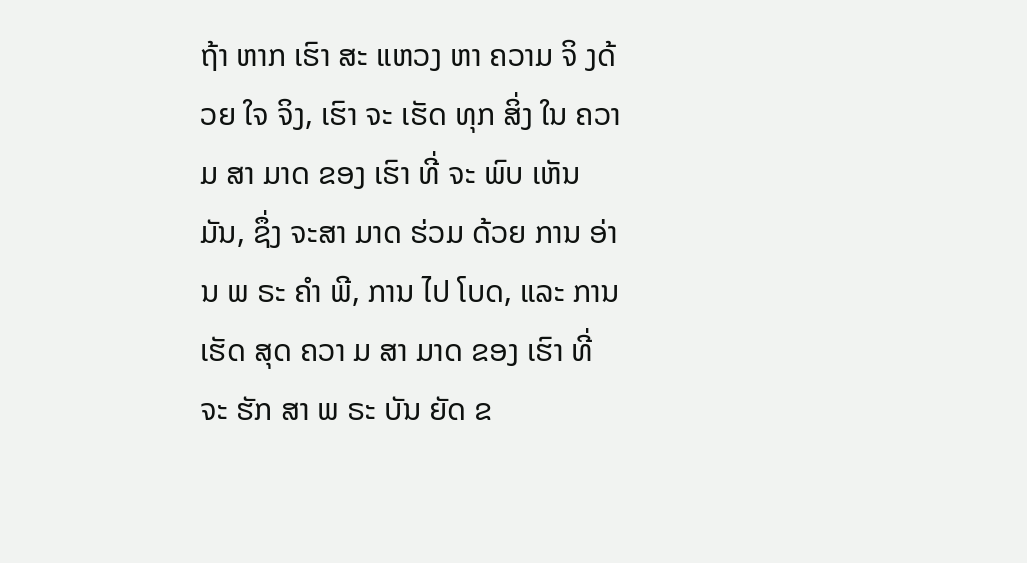ຖ້າ ຫາກ ເຮົາ ສະ ແຫວງ ຫາ ຄວາມ ຈິ ງດ້ວຍ ໃຈ ຈິງ, ເຮົາ ຈະ ເຮັດ ທຸກ ສິ່ງ ໃນ ຄວາມ ສາ ມາດ ຂອງ ເຮົາ ທີ່ ຈະ ພົບ ເຫັນ ມັນ, ຊຶ່ງ ຈະສາ ມາດ ຮ່ວມ ດ້ວຍ ການ ອ່ານ ພ ຣະ ຄໍາ ພີ, ການ ໄປ ໂບດ, ແລະ ການ ເຮັດ ສຸດ ຄວາ ມ ສາ ມາດ ຂອງ ເຮົາ ທີ່ ຈະ ຮັກ ສາ ພ ຣະ ບັນ ຍັດ ຂ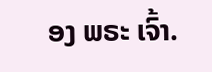ອງ ພຣະ ເຈົ້າ.